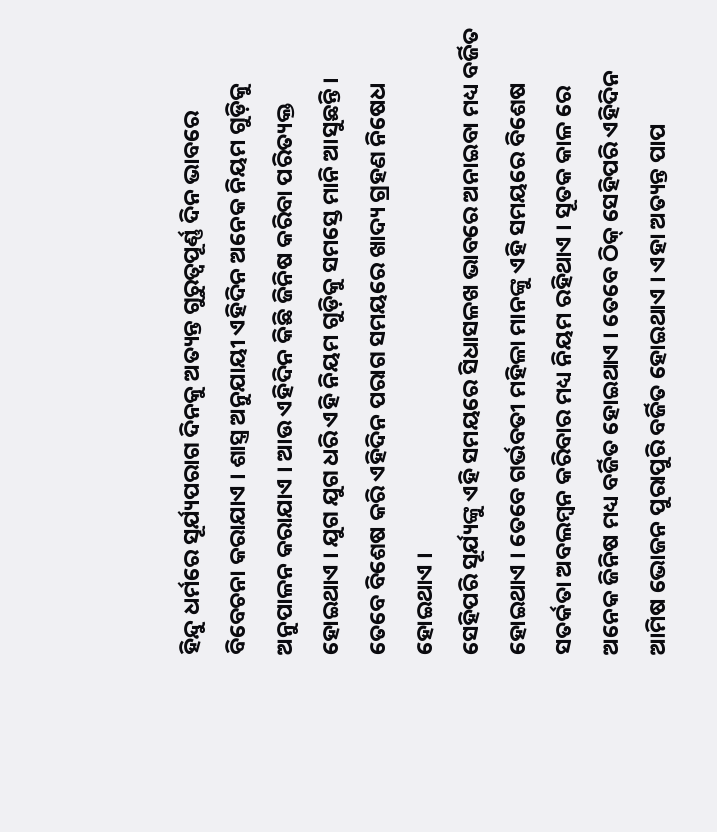ହିନ୍ଦୁ ଧର୍ମରେ ସୂର୍ଯ୍ୟପରାଗ ଦିନକୁ ଅତ୍ୟନ୍ତ ଗୁରୁତ୍ଵପୂର୍ଣ୍ଣ ଦିନ ଭାବରେ ବିବେଚନା କରାଯାଏ । ଶାସ୍ତ୍ର ଅନୁଯାୟୀ ଏହିଦିନ ଅନେକ ନିୟମ ଗୁଡ଼ିକୁ ଅନୁପାଳନ କରାଯାଏ । ଆଉ ଏହିଦିନ କିଛି ଜିନିଷ କରିବା ପରିତ୍ୟକ୍ତ ହୋଇଥାଏ । ଯୁଗ ଯୁଗ ଧରି ଏହି ନିୟମ ଗୁଡ଼ିକୁ ସମସ୍ତେ ମାନି ଆସୁଛନ୍ତି । ତେବେ ବିଶେଷ କରି ଏହିଦିନ ପରାଗ ସମୟରେ ଖାଦ୍ୟ ଗ୍ରହଣ ନିଷେଧ ହୋଇଥାଏ ।
ସେହିପରି ସୂର୍ଯ୍ୟଙ୍କୁ ଏହି ସମୟରେ ସିଧାସଳଖ ଭାବରେ ଅନାଇବା ମଧ୍ୟ ବର୍ଜିତ ହୋଇଥାଏ । ତେବେ ଗର୍ଭବତୀ ମହିଳା ମାନଙ୍କୁ ଏହି ସମୟରେ ବିଶେଷ ସତର୍କତା ଅବଲମ୍ବନ କରିବାର ମଧ୍ୟ ନିୟମ ରହିଥାଏ । ସୂତକ କାଳ ରେ ଅନେକ ଜିନିଷ ମଧ୍ୟ ବର୍ଜିତ ହୋଇଥାଏ । ତେବେ ଠିକ୍ ସେହିପରି ଏହିଦିନ ଆମିଷ ଭୋଜନ ପୁରାପୁରି ବର୍ଜିତ ହୋଇଥାଏ । ଏହା ଅତ୍ୟନ୍ତ ପାପ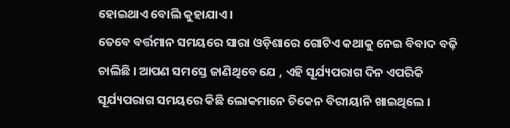ହୋଇଥାଏ ବୋଲି କୁହାଯାଏ ।
ତେବେ ବର୍ତ୍ତମାନ ସମୟରେ ସାରା ଓଡ଼ିଶାରେ ଗୋଟିଏ କଥାକୁ ନେଇ ବିବାଦ ବଢ଼ି ଚାଲିଛି । ଆପଣ ସମସ୍ତେ ଜାଣିଥିବେ ଯେ , ଏହି ସୂର୍ଯ୍ୟପରାଗ ଦିନ ଏପରିକି ସୂର୍ଯ୍ୟପରାଗ ସମୟରେ କିଛି ଲୋକମାନେ ଚିକେନ ବିରୀୟାନି ଖାଇଥିଲେ ।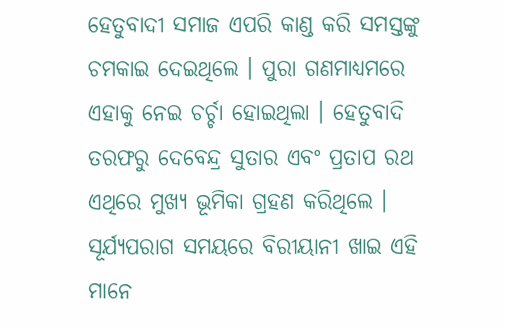ହେତୁବାଦୀ ସମାଜ ଏପରି କାଣ୍ଡ କରି ସମସ୍ତଙ୍କୁ ଚମକାଇ ଦେଇଥିଲେ । ପୁରା ଗଣମାଧ୍ୟମରେ ଏହାକୁ ନେଇ ଚର୍ଚ୍ଚା ହୋଇଥିଲା । ହେତୁବାଦି ତରଫରୁ ଦେବେନ୍ଦ୍ର ସୁତାର ଏବଂ ପ୍ରତାପ ରଥ ଏଥିରେ ମୁଖ୍ୟ ଭୂମିକା ଗ୍ରହଣ କରିଥିଲେ ।
ସୂର୍ଯ୍ୟପରାଗ ସମୟରେ ବିରୀୟାନୀ ଖାଇ ଏହି ମାନେ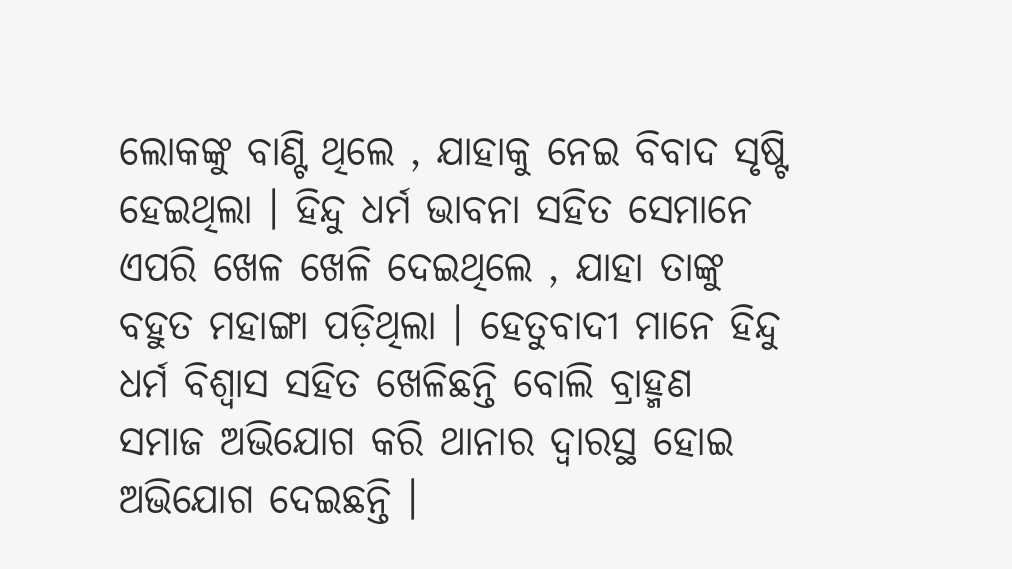ଲୋକଙ୍କୁ ବାଣ୍ଟି ଥିଲେ , ଯାହାକୁ ନେଇ ବିବାଦ ସୃଷ୍ଟି ହେଇଥିଲା । ହିନ୍ଦୁ ଧର୍ମ ଭାବନା ସହିତ ସେମାନେ ଏପରି ଖେଳ ଖେଳି ଦେଇଥିଲେ , ଯାହା ତାଙ୍କୁ ବହୁତ ମହାଙ୍ଗା ପଡ଼ିଥିଲା । ହେତୁବାଦୀ ମାନେ ହିନ୍ଦୁ ଧର୍ମ ବିଶ୍ଵାସ ସହିତ ଖେଳିଛନ୍ତି ବୋଲି ବ୍ରାହ୍ମଣ ସମାଜ ଅଭିଯୋଗ କରି ଥାନାର ଦ୍ବାରସ୍ଥ ହୋଇ ଅଭିଯୋଗ ଦେଇଛନ୍ତି ।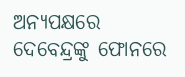ଅନ୍ୟପକ୍ଷରେ ଦେବେନ୍ଦ୍ରଙ୍କୁ ଫୋନରେ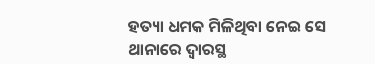ହତ୍ୟା ଧମକ ମିଳିଥିବା ନେଇ ସେ ଥାନାରେ ଦ୍ବାରସ୍ଥ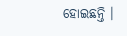ହୋଇଛନ୍ତି ।